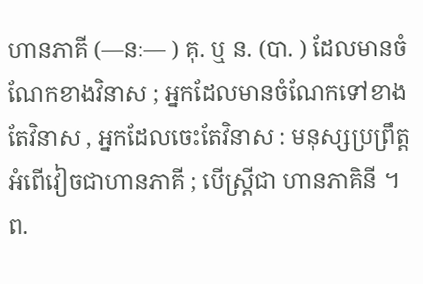ហានភាគី (––នៈ–– ) គុ. ឬ ន. (បា. ) ដែលមានចំណែកខាងវិនាស ; អ្នកដែលមានចំណែកទៅខាងតែវិនាស , អ្នកដែលចេះតែវិនាស : មនុស្សប្រព្រឹត្តអំពើវៀចជាហានភាគី ; បើស្ត្រីជា ហានភាគិនី ។ ព.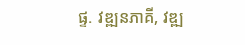ផ្ទ. វឌ្ឍនភាគី, វឌ្ឍ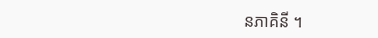នភាគិនី ។